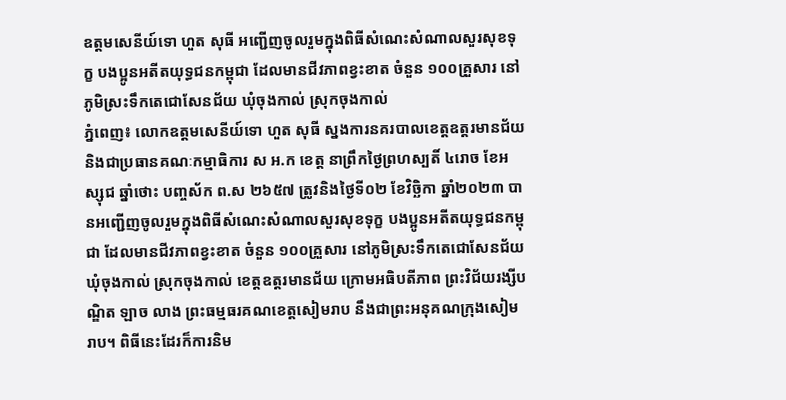ឧត្តមសេនីយ៍ទោ ហួត សុធី អញ្ជើញចូលរួមក្នុងពិធីសំណេះសំណាលសួរសុខទុក្ខ បងប្អូនអតីតយុទ្ធជនកម្ពុជា ដែលមានជីវភាពខ្វះខាត ចំនួន ១០០គ្រួសារ នៅភូមិស្រះទឹកតេជោសែនជ័យ ឃុំចុងកាល់ ស្រុកចុងកាល់
ភ្នំពេញ៖ លោកឧត្តមសេនីយ៍ទោ ហួត សុធី ស្នងការនគរបាលខេត្តឧត្តរមានជ័យ និងជាប្រធានគណៈកម្មាធិការ ស អ.ក ខេត្ត នាព្រឹកថ្ងៃព្រហស្បតិ៍ ៤រោច ខែអស្សុជ ឆ្នាំថោះ បញ្ចស័ក ព.ស ២៦៥៧ ត្រូវនិងថ្ងៃទី០២ ខែវិច្ឆិកា ឆ្នាំ២០២៣ បានអញ្ជើញចូលរួមក្នុងពិធីសំណេះសំណាលសួរសុខទុក្ខ បងប្អូនអតីតយុទ្ធជនកម្ពុជា ដែលមានជីវភាពខ្វះខាត ចំនួន ១០០គ្រួសារ នៅភូមិស្រះទឹកតេជោសែនជ័យ ឃុំចុងកាល់ ស្រុកចុងកាល់ ខេត្តឧត្តរមានជ័យ ក្រោមអធិបតីភាព ព្រះវិជ័យរង្សីបណ្ឌិត ឡាច លាង ព្រះធម្មធរគណខេត្តសៀមរាប នឹងជាព្រះអនុគណក្រុងសៀមរាប។ ពិធីនេះដែរក៏ការនិម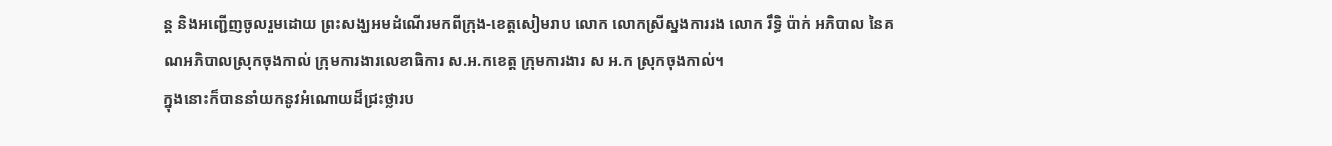ន្ត និងអញ្ជើញចូលរួមដោយ ព្រះសង្ឃអមដំណើរមកពីក្រុង-ខេត្តសៀមរាប លោក លោកស្រីស្នងការរង លោក រឹទ្ធិ ប៉ាក់ អភិបាល នៃគណអភិបាលស្រុកចុងកាល់ ក្រុមការងារលេខាធិការ ស.អ.កខេត្ត ក្រុមការងារ ស អ.ក ស្រុកចុងកាល់។
ក្នុងនោះក៏បាននាំយកនូវអំណោយដ៏ជ្រះថ្លារប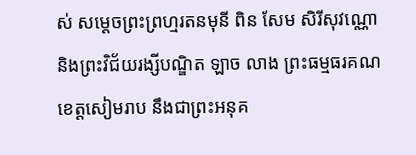ស់ សម្តេចព្រះព្រហ្មរតនមុនី ពិន សែម សិរីសុវណ្ណោ និងព្រះវិជ័យរង្សីបណ្ឌិត ឡាច លាង ព្រះធម្មធរគណខេត្តសៀមរាប នឹងជាព្រះអនុគ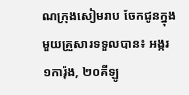ណក្រុងសៀមរាប ចែកជូនក្នុងមួយគ្រួសារទទួលបាន៖ អង្ករ ១ការ៉ុង, ២០គីឡូ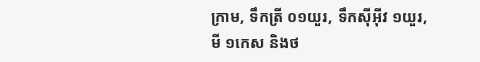ក្រាម, ទឹកត្រី ០១យួរ, ទឹកសុីអុីវ ១យួរ, មី ១កេស និងថ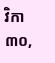វិកា ៣០,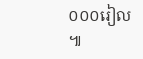០០០រៀល ៕